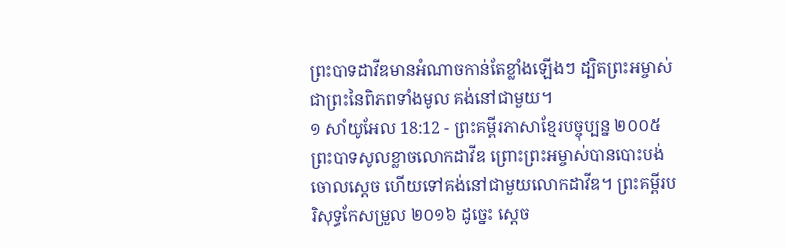ព្រះបាទដាវីឌមានអំណាចកាន់តែខ្លាំងឡើងៗ ដ្បិតព្រះអម្ចាស់ ជាព្រះនៃពិភពទាំងមូល គង់នៅជាមួយ។
១ សាំយូអែល 18:12 - ព្រះគម្ពីរភាសាខ្មែរបច្ចុប្បន្ន ២០០៥ ព្រះបាទសូលខ្លាចលោកដាវីឌ ព្រោះព្រះអម្ចាស់បានបោះបង់ចោលស្ដេច ហើយទៅគង់នៅជាមួយលោកដាវីឌ។ ព្រះគម្ពីរបរិសុទ្ធកែសម្រួល ២០១៦ ដូច្នេះ ស្ដេច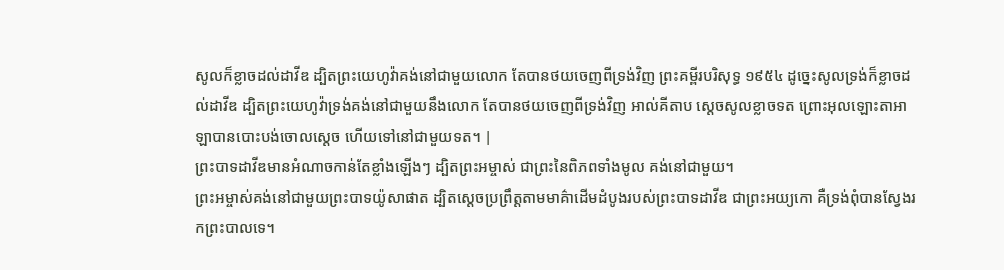សូលក៏ខ្លាចដល់ដាវីឌ ដ្បិតព្រះយេហូវ៉ាគង់នៅជាមួយលោក តែបានថយចេញពីទ្រង់វិញ ព្រះគម្ពីរបរិសុទ្ធ ១៩៥៤ ដូច្នេះសូលទ្រង់ក៏ខ្លាចដល់ដាវីឌ ដ្បិតព្រះយេហូវ៉ាទ្រង់គង់នៅជាមួយនឹងលោក តែបានថយចេញពីទ្រង់វិញ អាល់គីតាប ស្តេចសូលខ្លាចទត ព្រោះអុលឡោះតាអាឡាបានបោះបង់ចោលស្តេច ហើយទៅនៅជាមួយទត។ |
ព្រះបាទដាវីឌមានអំណាចកាន់តែខ្លាំងឡើងៗ ដ្បិតព្រះអម្ចាស់ ជាព្រះនៃពិភពទាំងមូល គង់នៅជាមួយ។
ព្រះអម្ចាស់គង់នៅជាមួយព្រះបាទយ៉ូសាផាត ដ្បិតស្ដេចប្រព្រឹត្តតាមមាគ៌ាដើមដំបូងរបស់ព្រះបាទដាវីឌ ជាព្រះអយ្យកោ គឺទ្រង់ពុំបានស្វែងរកព្រះបាលទេ។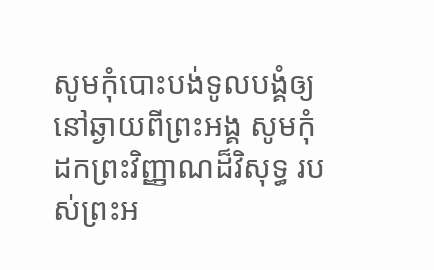សូមកុំបោះបង់ទូលបង្គំឲ្យនៅឆ្ងាយពីព្រះអង្គ សូមកុំដកព្រះវិញ្ញាណដ៏វិសុទ្ធ របស់ព្រះអ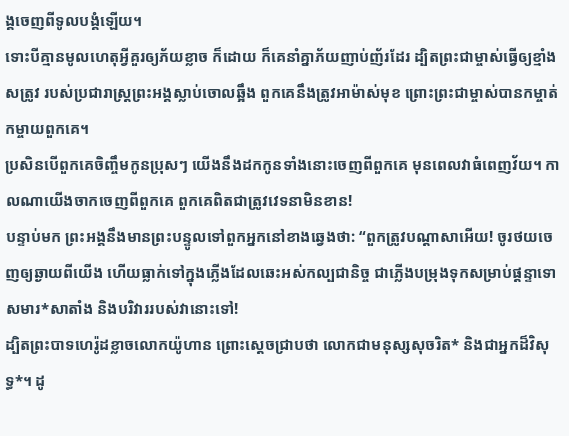ង្គចេញពីទូលបង្គំឡើយ។
ទោះបីគ្មានមូលហេតុអ្វីគួរឲ្យភ័យខ្លាច ក៏ដោយ ក៏គេនាំគ្នាភ័យញាប់ញ័រដែរ ដ្បិតព្រះជាម្ចាស់ធ្វើឲ្យខ្មាំងសត្រូវ របស់ប្រជារាស្ដ្រព្រះអង្គស្លាប់ចោលឆ្អឹង ពួកគេនឹងត្រូវអាម៉ាស់មុខ ព្រោះព្រះជាម្ចាស់បានកម្ចាត់កម្ចាយពួកគេ។
ប្រសិនបើពួកគេចិញ្ចឹមកូនប្រុសៗ យើងនឹងដកកូនទាំងនោះចេញពីពួកគេ មុនពេលវាធំពេញវ័យ។ កាលណាយើងចាកចេញពីពួកគេ ពួកគេពិតជាត្រូវវេទនាមិនខាន!
បន្ទាប់មក ព្រះអង្គនឹងមានព្រះបន្ទូលទៅពួកអ្នកនៅខាងឆ្វេងថា: “ពួកត្រូវបណ្ដាសាអើយ! ចូរថយចេញឲ្យឆ្ងាយពីយើង ហើយធ្លាក់ទៅក្នុងភ្លើងដែលឆេះអស់កល្បជានិច្ច ជាភ្លើងបម្រុងទុកសម្រាប់ផ្ដន្ទាទោសមារ*សាតាំង និងបរិវាររបស់វានោះទៅ!
ដ្បិតព្រះបាទហេរ៉ូដខ្លាចលោកយ៉ូហាន ព្រោះស្ដេចជ្រាបថា លោកជាមនុស្សសុចរិត* និងជាអ្នកដ៏វិសុទ្ធ*។ ដូ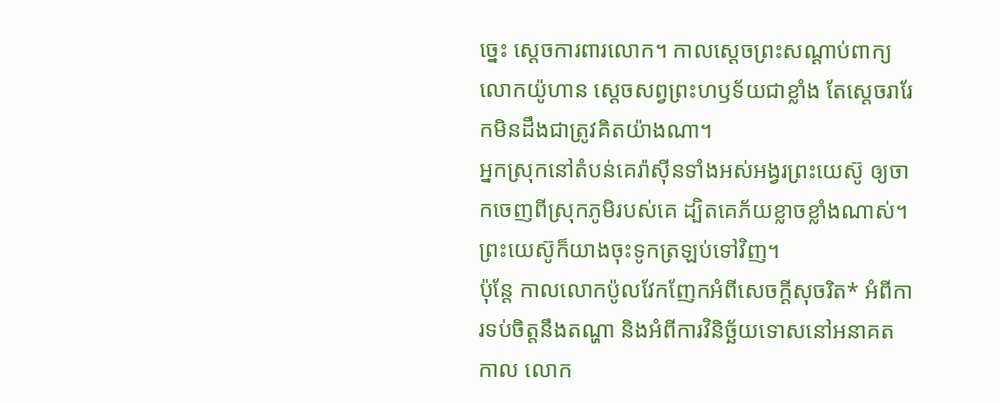ច្នេះ ស្ដេចការពារលោក។ កាលស្ដេចព្រះសណ្ដាប់ពាក្យលោកយ៉ូហាន ស្ដេចសព្វព្រះហឫទ័យជាខ្លាំង តែស្ដេចរារែកមិនដឹងជាត្រូវគិតយ៉ាងណា។
អ្នកស្រុកនៅតំបន់គេរ៉ាស៊ីនទាំងអស់អង្វរព្រះយេស៊ូ ឲ្យចាកចេញពីស្រុកភូមិរបស់គេ ដ្បិតគេភ័យខ្លាចខ្លាំងណាស់។ ព្រះយេស៊ូក៏យាងចុះទូកត្រឡប់ទៅវិញ។
ប៉ុន្តែ កាលលោកប៉ូលវែកញែកអំពីសេចក្ដីសុចរិត* អំពីការទប់ចិត្តនឹងតណ្ហា និងអំពីការវិនិច្ឆ័យទោសនៅអនាគតកាល លោក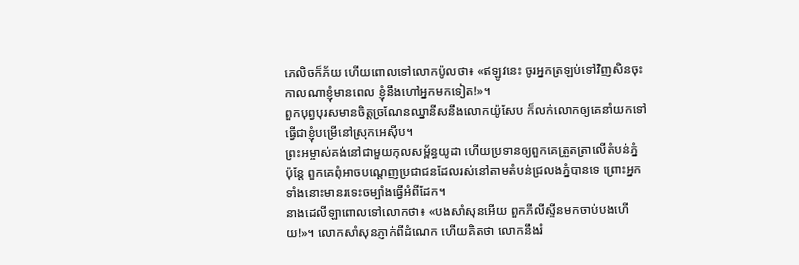ភេលិចក៏ភ័យ ហើយពោលទៅលោកប៉ូលថា៖ «ឥឡូវនេះ ចូរអ្នកត្រឡប់ទៅវិញសិនចុះ កាលណាខ្ញុំមានពេល ខ្ញុំនឹងហៅអ្នកមកទៀត!»។
ពួកបុព្វបុរសមានចិត្តច្រណែនឈ្នានីសនឹងលោកយ៉ូសែប ក៏លក់លោកឲ្យគេនាំយកទៅធ្វើជាខ្ញុំបម្រើនៅស្រុកអេស៊ីប។
ព្រះអម្ចាស់គង់នៅជាមួយកុលសម្ព័ន្ធយូដា ហើយប្រទានឲ្យពួកគេត្រួតត្រាលើតំបន់ភ្នំ ប៉ុន្តែ ពួកគេពុំអាចបណ្ដេញប្រជាជនដែលរស់នៅតាមតំបន់ជ្រលងភ្នំបានទេ ព្រោះអ្នកទាំងនោះមានរទេះចម្បាំងធ្វើអំពីដែក។
នាងដេលីឡាពោលទៅលោកថា៖ «បងសាំសុនអើយ ពួកភីលីស្ទីនមកចាប់បងហើយ!»។ លោកសាំសុនភ្ញាក់ពីដំណេក ហើយគិតថា លោកនឹងរំ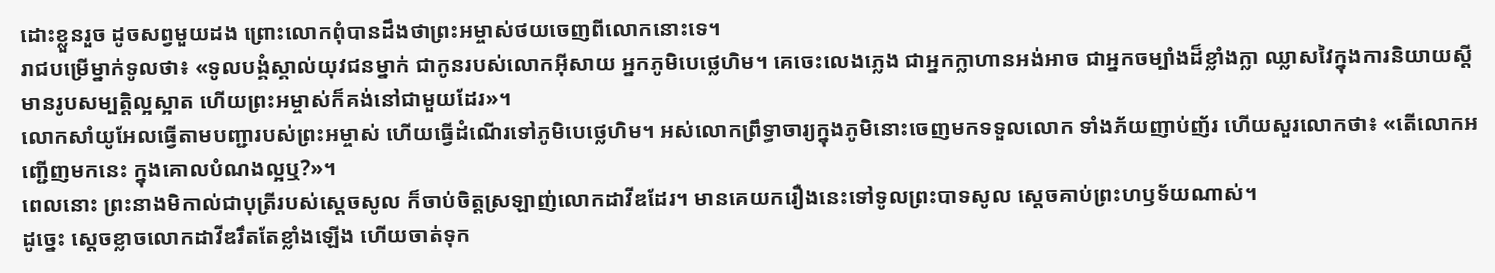ដោះខ្លួនរួច ដូចសព្វមួយដង ព្រោះលោកពុំបានដឹងថាព្រះអម្ចាស់ថយចេញពីលោកនោះទេ។
រាជបម្រើម្នាក់ទូលថា៖ «ទូលបង្គំស្គាល់យុវជនម្នាក់ ជាកូនរបស់លោកអ៊ីសាយ អ្នកភូមិបេថ្លេហិម។ គេចេះលេងភ្លេង ជាអ្នកក្លាហានអង់អាច ជាអ្នកចម្បាំងដ៏ខ្លាំងក្លា ឈ្លាសវៃក្នុងការនិយាយស្ដី មានរូបសម្បត្តិល្អស្អាត ហើយព្រះអម្ចាស់ក៏គង់នៅជាមួយដែរ»។
លោកសាំយូអែលធ្វើតាមបញ្ជារបស់ព្រះអម្ចាស់ ហើយធ្វើដំណើរទៅភូមិបេថ្លេហិម។ អស់លោកព្រឹទ្ធាចារ្យក្នុងភូមិនោះចេញមកទទួលលោក ទាំងភ័យញាប់ញ័រ ហើយសួរលោកថា៖ «តើលោកអញ្ជើញមកនេះ ក្នុងគោលបំណងល្អឬ?»។
ពេលនោះ ព្រះនាងមិកាល់ជាបុត្រីរបស់ស្ដេចសូល ក៏ចាប់ចិត្តស្រឡាញ់លោកដាវីឌដែរ។ មានគេយករឿងនេះទៅទូលព្រះបាទសូល ស្ដេចគាប់ព្រះហឫទ័យណាស់។
ដូច្នេះ ស្ដេចខ្លាចលោកដាវីឌរឹតតែខ្លាំងឡើង ហើយចាត់ទុក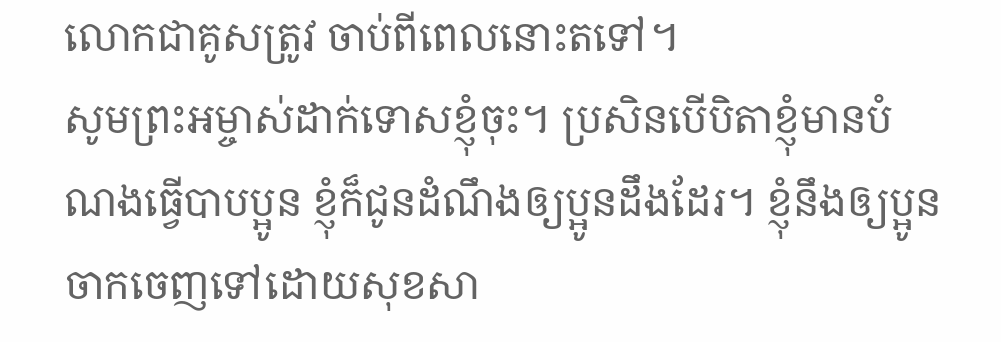លោកជាគូសត្រូវ ចាប់ពីពេលនោះតទៅ។
សូមព្រះអម្ចាស់ដាក់ទោសខ្ញុំចុះ។ ប្រសិនបើបិតាខ្ញុំមានបំណងធ្វើបាបប្អូន ខ្ញុំក៏ជូនដំណឹងឲ្យប្អូនដឹងដែរ។ ខ្ញុំនឹងឲ្យប្អូនចាកចេញទៅដោយសុខសា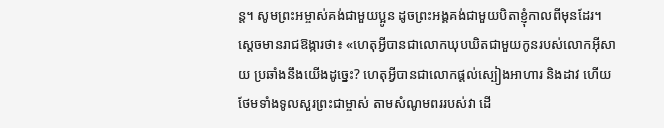ន្ត។ សូមព្រះអម្ចាស់គង់ជាមួយប្អូន ដូចព្រះអង្គគង់ជាមួយបិតាខ្ញុំកាលពីមុនដែរ។
ស្ដេចមានរាជឱង្ការថា៖ «ហេតុអ្វីបានជាលោកឃុបឃិតជាមួយកូនរបស់លោកអ៊ីសាយ ប្រឆាំងនឹងយើងដូច្នេះ? ហេតុអ្វីបានជាលោកផ្ដល់ស្បៀងអាហារ និងដាវ ហើយថែមទាំងទូលសួរព្រះជាម្ចាស់ តាមសំណូមពររបស់វា ដើ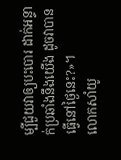ម្បីជួយវាឲ្យបះបោរ ដាក់អន្ទាក់ប្រឆាំងនឹងយើង ដូចវាបានធ្វើនៅថ្ងៃនេះ?»។
លោកសាំយូ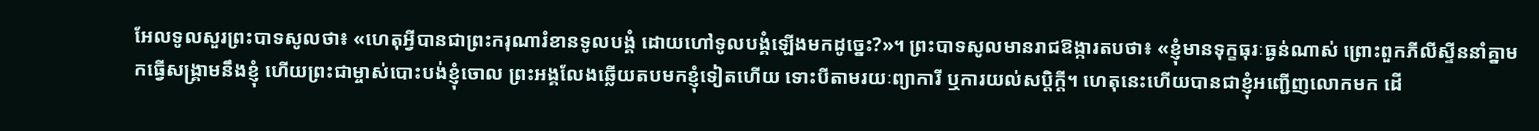អែលទូលសួរព្រះបាទសូលថា៖ «ហេតុអ្វីបានជាព្រះករុណារំខានទូលបង្គំ ដោយហៅទូលបង្គំឡើងមកដូច្នេះ?»។ ព្រះបាទសូលមានរាជឱង្ការតបថា៖ «ខ្ញុំមានទុក្ខធុរៈធ្ងន់ណាស់ ព្រោះពួកភីលីស្ទីននាំគ្នាមកធ្វើសង្គ្រាមនឹងខ្ញុំ ហើយព្រះជាម្ចាស់បោះបង់ខ្ញុំចោល ព្រះអង្គលែងឆ្លើយតបមកខ្ញុំទៀតហើយ ទោះបីតាមរយៈព្យាការី ឬការយល់សប្ដិក្ដី។ ហេតុនេះហើយបានជាខ្ញុំអញ្ជើញលោកមក ដើ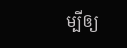ម្បីឲ្យ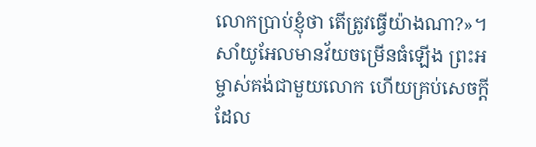លោកប្រាប់ខ្ញុំថា តើត្រូវធ្វើយ៉ាងណា?»។
សាំយូអែលមានវ័យចម្រើនធំឡើង ព្រះអម្ចាស់គង់ជាមួយលោក ហើយគ្រប់សេចក្ដីដែល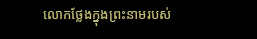លោកថ្លែងក្នុងព្រះនាមរបស់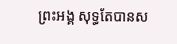ព្រះអង្គ សុទ្ធតែបានស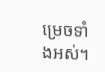ម្រេចទាំងអស់។